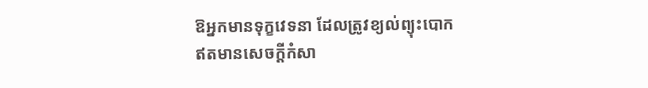ឱអ្នកមានទុក្ខវេទនា ដែលត្រូវខ្យល់ព្យុះបោកឥតមានសេចក្ដីកំសា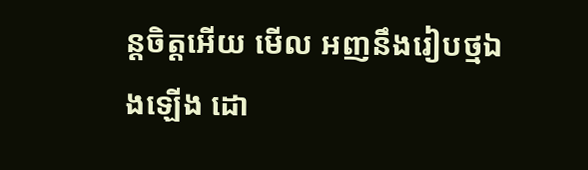ន្តចិត្តអើយ មើល អញនឹងរៀបថ្មឯងឡើង ដោ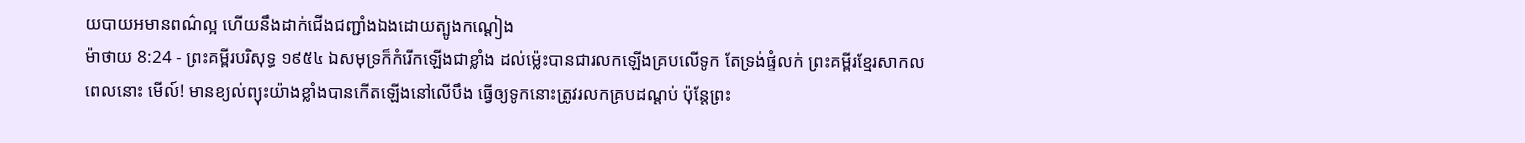យបាយអមានពណ៌ល្អ ហើយនឹងដាក់ជើងជញ្ជាំងឯងដោយត្បូងកណ្តៀង
ម៉ាថាយ 8:24 - ព្រះគម្ពីរបរិសុទ្ធ ១៩៥៤ ឯសមុទ្រក៏កំរើកឡើងជាខ្លាំង ដល់ម៉្លេះបានជារលកឡើងគ្របលើទូក តែទ្រង់ផ្ទំលក់ ព្រះគម្ពីរខ្មែរសាកល ពេលនោះ មើល៍! មានខ្យល់ព្យុះយ៉ាងខ្លាំងបានកើតឡើងនៅលើបឹង ធ្វើឲ្យទូកនោះត្រូវរលកគ្របដណ្ដប់ ប៉ុន្តែព្រះ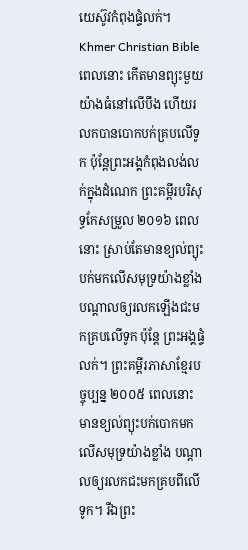យេស៊ូវកំពុងផ្ទំលក់។ Khmer Christian Bible ពេលនោះ កើតមានព្យុះមួយយ៉ាងធំនៅលើបឹង ហើយរលកបានបោកបក់គ្របលើទូក ប៉ុន្ដែព្រះអង្គកំពុងលង់លក់ក្នុងដំណេក ព្រះគម្ពីរបរិសុទ្ធកែសម្រួល ២០១៦ ពេលនោះ ស្រាប់តែមានខ្យល់ព្យុះបក់មកលើសមុទ្រយ៉ាងខ្លាំង បណ្តាលឲ្យរលកឡើងជះមកគ្របលើទូក ប៉ុន្តែ ព្រះអង្គផ្ទំលក់។ ព្រះគម្ពីរភាសាខ្មែរបច្ចុប្បន្ន ២០០៥ ពេលនោះ មានខ្យល់ព្យុះបក់បោកមកលើសមុទ្រយ៉ាងខ្លាំង បណ្ដាលឲ្យរលកជះមកគ្របពីលើទូក។ រីឯព្រះ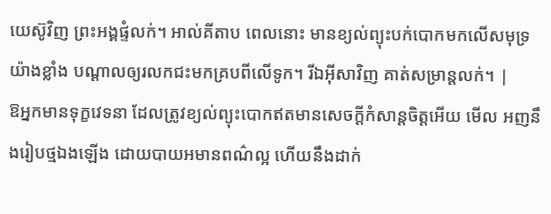យេស៊ូវិញ ព្រះអង្គផ្ទំលក់។ អាល់គីតាប ពេលនោះ មានខ្យល់ព្យុះបក់បោកមកលើសមុទ្រយ៉ាងខ្លាំង បណ្ដាលឲ្យរលកជះមកគ្របពីលើទូក។ រីឯអ៊ីសាវិញ គាត់សម្រាន្តលក់។ |
ឱអ្នកមានទុក្ខវេទនា ដែលត្រូវខ្យល់ព្យុះបោកឥតមានសេចក្ដីកំសាន្តចិត្តអើយ មើល អញនឹងរៀបថ្មឯងឡើង ដោយបាយអមានពណ៌ល្អ ហើយនឹងដាក់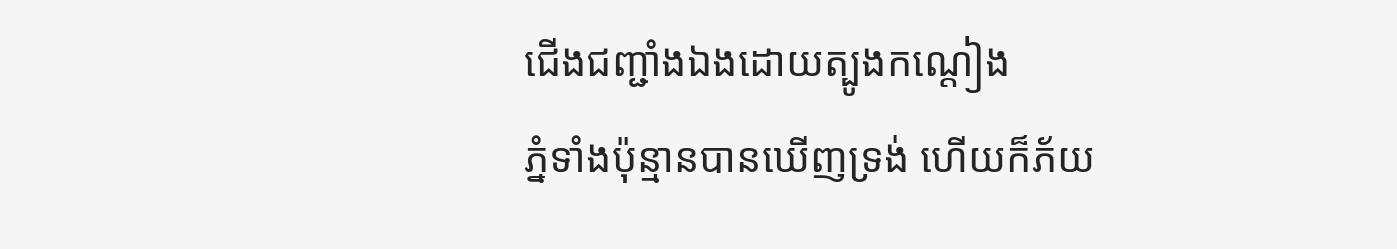ជើងជញ្ជាំងឯងដោយត្បូងកណ្តៀង
ភ្នំទាំងប៉ុន្មានបានឃើញទ្រង់ ហើយក៏ភ័យ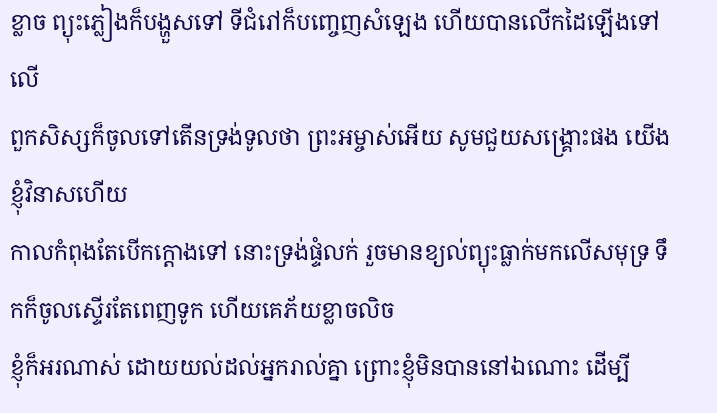ខ្លាច ព្យុះភ្លៀងក៏បង្ហួសទៅ ទីជំរៅក៏បញ្ចេញសំឡេង ហើយបានលើកដៃឡើងទៅលើ
ពួកសិស្សក៏ចូលទៅតើនទ្រង់ទូលថា ព្រះអម្ចាស់អើយ សូមជួយសង្គ្រោះផង យើងខ្ញុំវិនាសហើយ
កាលកំពុងតែបើកក្តោងទៅ នោះទ្រង់ផ្ទំលក់ រួចមានខ្យល់ព្យុះធ្លាក់មកលើសមុទ្រ ទឹកក៏ចូលស្ទើរតែពេញទូក ហើយគេភ័យខ្លាចលិច
ខ្ញុំក៏អរណាស់ ដោយយល់ដល់អ្នករាល់គ្នា ព្រោះខ្ញុំមិនបាននៅឯណោះ ដើម្បី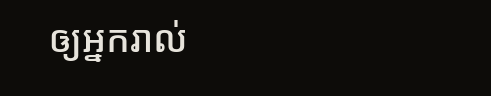ឲ្យអ្នករាល់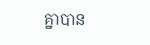គ្នាបាន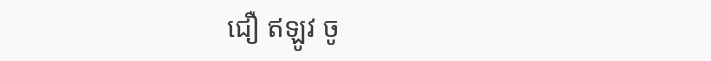ជឿ ឥឡូវ ចូ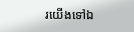រយើងទៅឯ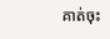គាត់ចុះ